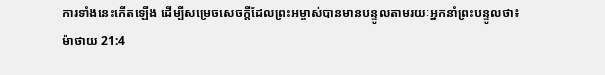ការទាំងនេះកើតឡើង ដើម្បីសម្រេចសេចក្ដីដែលព្រះអម្ចាស់បានមានបន្ទូលតាមរយៈអ្នកនាំព្រះបន្ទូលថា៖
ម៉ាថាយ 21:4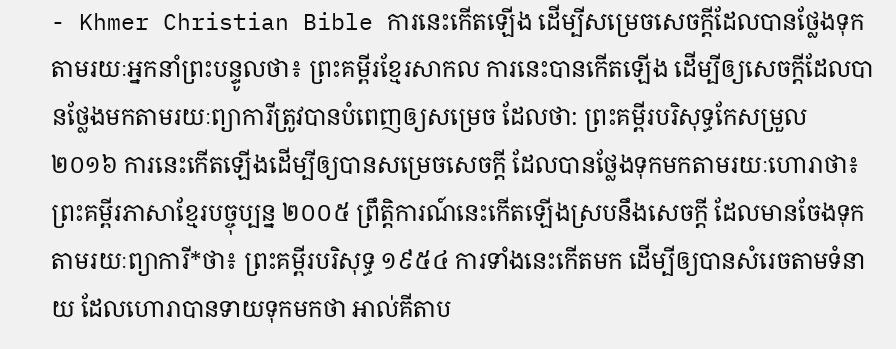- Khmer Christian Bible ការនេះកើតឡើង ដើម្បីសម្រេចសេចក្ដីដែលបានថ្លែងទុក តាមរយៈអ្នកនាំព្រះបន្ទូលថា៖ ព្រះគម្ពីរខ្មែរសាកល ការនេះបានកើតឡើង ដើម្បីឲ្យសេចក្ដីដែលបានថ្លែងមកតាមរយៈព្យាការីត្រូវបានបំពេញឲ្យសម្រេច ដែលថា: ព្រះគម្ពីរបរិសុទ្ធកែសម្រួល ២០១៦ ការនេះកើតឡើងដើម្បីឲ្យបានសម្រេចសេចក្ដី ដែលបានថ្លែងទុកមកតាមរយៈហោរាថា៖ ព្រះគម្ពីរភាសាខ្មែរបច្ចុប្បន្ន ២០០៥ ព្រឹត្តិការណ៍នេះកើតឡើងស្របនឹងសេចក្ដី ដែលមានចែងទុកតាមរយៈព្យាការី*ថា៖ ព្រះគម្ពីរបរិសុទ្ធ ១៩៥៤ ការទាំងនេះកើតមក ដើម្បីឲ្យបានសំរេចតាមទំនាយ ដែលហោរាបានទាយទុកមកថា អាល់គីតាប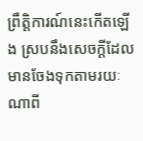ព្រឹត្ដិការណ៍នេះកើតឡើង ស្របនឹងសេចក្ដីដែលមានចែងទុកតាមរយៈណាពី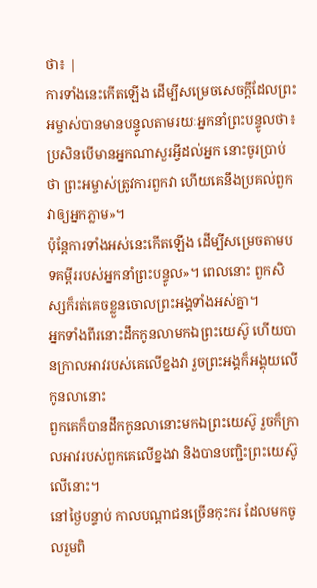ថា៖ |
ការទាំងនេះកើតឡើង ដើម្បីសម្រេចសេចក្ដីដែលព្រះអម្ចាស់បានមានបន្ទូលតាមរយៈអ្នកនាំព្រះបន្ទូលថា៖
ប្រសិនបើមានអ្នកណាសួរអ្វីដល់អ្នក នោះចូរប្រាប់ថា ព្រះអម្ចាស់ត្រូវការពួកវា ហើយគេនឹងប្រគល់ពួកវាឲ្យអ្នកភ្លាម»។
ប៉ុន្ដែការទាំងអស់នេះកើតឡើង ដើម្បីសម្រេចតាមបទគម្ពីររបស់អ្នកនាំព្រះបន្ទូល»។ ពេលនោះ ពួកសិស្សក៏រត់គេចខ្លួនចោលព្រះអង្គទាំងអស់គ្នា។
អ្នកទាំងពីរនោះដឹកកូនលាមកឯព្រះយេស៊ូ ហើយបានក្រាលអាវរបស់គេលើខ្នងវា រួចព្រះអង្គក៏អង្គុយលើកូនលានោះ
ពួកគេក៏បានដឹកកូនលានោះមកឯព្រះយេស៊ូ រួចក៏ក្រាលអាវរបស់ពួកគេលើខ្នងវា និងបានបញ្ជិះព្រះយេស៊ូលើនោះ។
នៅថ្ងៃបន្ទាប់ កាលបណ្តាជនច្រើនកុះករ ដែលមកចូលរួមពិ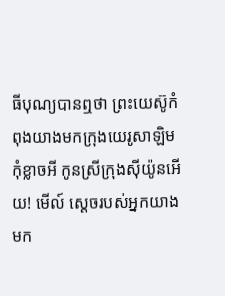ធីបុណ្យបានឮថា ព្រះយេស៊ូកំពុងយាងមកក្រុងយេរូសាឡិម
កុំខ្លាចអី កូនស្រីក្រុងស៊ីយ៉ូនអើយ! មើល៍ ស្ដេចរបស់អ្នកយាងមក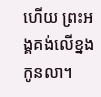ហើយ ព្រះអង្គគង់លើខ្នងកូនលា។